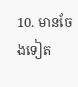10. មានចែងទៀត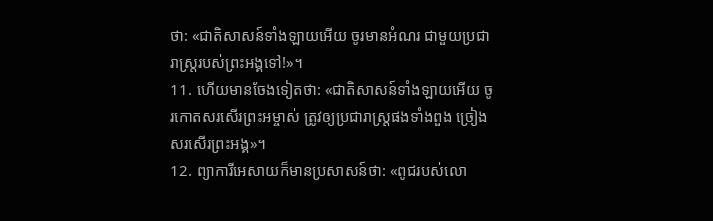ថា: «ជាតិសាសន៍ទាំងឡាយអើយ ចូរមានអំណរ ជាមួយប្រជារាស្ត្ររបស់ព្រះអង្គទៅ!»។
11. ហើយមានចែងទៀតថា: «ជាតិសាសន៍ទាំងឡាយអើយ ចូរកោតសរសើរព្រះអម្ចាស់ ត្រូវឲ្យប្រជារាស្ត្រផងទាំងពួង ច្រៀងសរសើរព្រះអង្គ»។
12. ព្យាការីអេសាយក៏មានប្រសាសន៍ថា: «ពូជរបស់លោ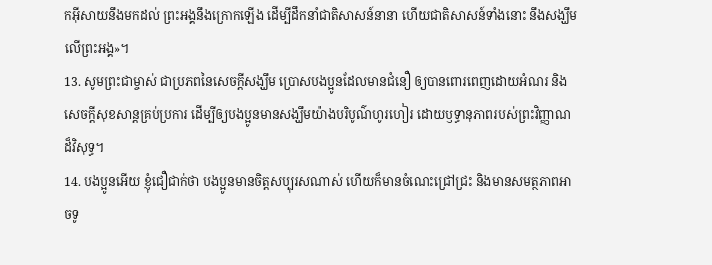កអ៊ីសាយនឹងមកដល់ ព្រះអង្គនឹងក្រោកឡើង ដើម្បីដឹកនាំជាតិសាសន៍នានា ហើយជាតិសាសន៍ទាំងនោះ នឹងសង្ឃឹមលើព្រះអង្គ»។
13. សូមព្រះជាម្ចាស់ ជាប្រភពនៃសេចក្ដីសង្ឃឹម ប្រោសបងប្អូនដែលមានជំនឿ ឲ្យបានពោរពេញដោយអំណរ និងសេចក្ដីសុខសាន្តគ្រប់ប្រការ ដើម្បីឲ្យបងប្អូនមានសង្ឃឹមយ៉ាងបរិបូណ៌ហូរហៀរ ដោយឫទ្ធានុភាពរបស់ព្រះវិញ្ញាណដ៏វិសុទ្ធ។
14. បងប្អូនអើយ ខ្ញុំជឿជាក់ថា បងប្អូនមានចិត្តសប្បុរសណាស់ ហើយក៏មានចំណេះជ្រៅជ្រះ និងមានសមត្ថភាពអាចទូ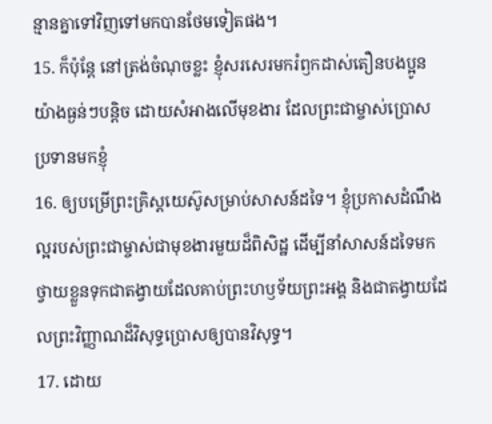ន្មានគ្នាទៅវិញទៅមកបានថែមទៀតផង។
15. ក៏ប៉ុន្តែ នៅត្រង់ចំណុចខ្លះ ខ្ញុំសរសេរមករំឭកដាស់តឿនបងប្អូនយ៉ាងធ្ងន់ៗបន្ដិច ដោយសំអាងលើមុខងារ ដែលព្រះជាម្ចាស់ប្រោសប្រទានមកខ្ញុំ
16. ឲ្យបម្រើព្រះគ្រិស្ដយេស៊ូសម្រាប់សាសន៍ដទៃ។ ខ្ញុំប្រកាសដំណឹងល្អរបស់ព្រះជាម្ចាស់ជាមុខងារមួយដ៏ពិសិដ្ឋ ដើម្បីនាំសាសន៍ដទៃមកថ្វាយខ្លួនទុកជាតង្វាយដែលគាប់ព្រះហឫទ័យព្រះអង្គ និងជាតង្វាយដែលព្រះវិញ្ញាណដ៏វិសុទ្ធប្រោសឲ្យបានវិសុទ្ធ។
17. ដោយ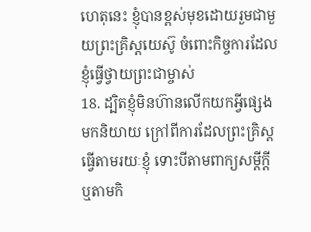ហេតុនេះ ខ្ញុំបានខ្ពស់មុខដោយរួមជាមួយព្រះគ្រិស្ដយេស៊ូ ចំពោះកិច្ចការដែលខ្ញុំធ្វើថ្វាយព្រះជាម្ចាស់
18. ដ្បិតខ្ញុំមិនហ៊ានលើកយកអ្វីផ្សេងមកនិយាយ ក្រៅពីការដែលព្រះគ្រិស្ដធ្វើតាមរយៈខ្ញុំ ទោះបីតាមពាក្យសម្ដីក្តី ឬតាមកិ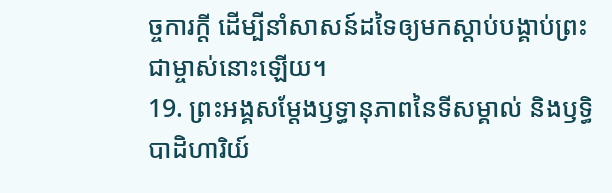ច្ចការក្តី ដើម្បីនាំសាសន៍ដទៃឲ្យមកស្ដាប់បង្គាប់ព្រះជាម្ចាស់នោះឡើយ។
19. ព្រះអង្គសម្តែងឫទ្ធានុភាពនៃទីសម្គាល់ និងឫទ្ធិបាដិហារិយ៍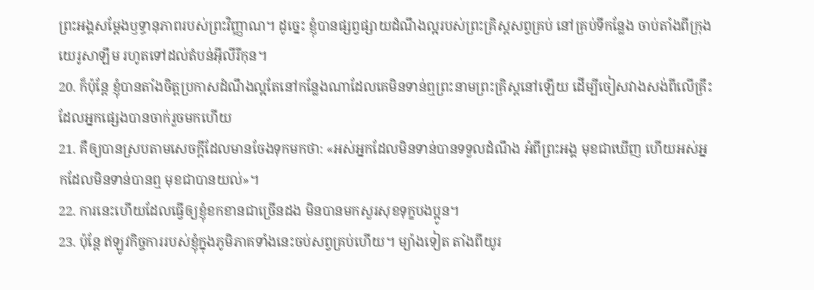ព្រះអង្គសម្តែងឫទ្ធានុភាពរបស់ព្រះវិញ្ញាណ។ ដូច្នេះ ខ្ញុំបានផ្សព្វផ្សាយដំណឹងល្អរបស់ព្រះគ្រិស្ដសព្វគ្រប់ នៅគ្រប់ទីកន្លែង ចាប់តាំងពីក្រុងយេរូសាឡឹម រហូតទៅដល់តំបន់អ៊ីលីរីកុន។
20. ក៏ប៉ុន្តែ ខ្ញុំបានតាំងចិត្តប្រកាសដំណឹងល្អតែនៅកន្លែងណាដែលគេមិនទាន់ឮព្រះនាមព្រះគ្រិស្ដនៅឡើយ ដើម្បីចៀសវាងសង់ពីលើគ្រឹះដែលអ្នកផ្សេងបានចាក់រួចមកហើយ
21. គឺឲ្យបានស្របតាមសេចក្ដីដែលមានចែងទុកមកថា: «អស់អ្នកដែលមិនទាន់បានទទួលដំណឹង អំពីព្រះអង្គ មុខជាឃើញ ហើយអស់អ្នកដែលមិនទាន់បានឮ មុខជាបានយល់»។
22. ការនេះហើយដែលធ្វើឲ្យខ្ញុំខកខានជាច្រើនដង មិនបានមកសួរសុខទុក្ខបងប្អូន។
23. ប៉ុន្តែ ឥឡូវកិច្ចការរបស់ខ្ញុំក្នុងភូមិភាគទាំងនេះចប់សព្វគ្រប់ហើយ។ ម្យ៉ាងទៀត តាំងពីយូរ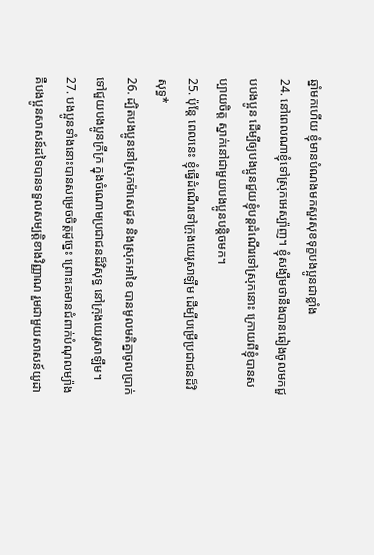ឆ្នាំមកហើយ ខ្ញុំមានបំណងមកសួរសុខទុក្ខបងប្អូនជាខ្លាំង
24. នៅពេលណាខ្ញុំទៅស្រុកអេស្ប៉ាញ។ ខ្ញុំសង្ឃឹមថានឹងបានឆៀងចូលមកជួបបងប្អូន ដើម្បីឲ្យបងប្អូនជួយខ្ញុំបន្តដំណើរទៅស្រុកនោះ ក្រោយពីខ្ញុំបានសប្បាយចិត្ត ស្នាក់នៅជាមួយបងប្អូនបន្តិចមក។
25. ប៉ុន្តែ ពេលនេះ ខ្ញុំធ្វើដំណើរទៅក្រុងយេរូសាឡឹម ដើម្បីបម្រើប្រជាជនដ៏វិសុទ្ធ*
26. ដ្បិតបងប្អូននៅស្រុកម៉ាសេដូន និងស្រុកអាខៃ បានមូលមតិគ្នាចូលប្រាក់ទៅជួយបងប្អូនក្រីក្រ ក្នុងចំណោមប្រជាជនដ៏វិសុទ្ធ នៅក្រុងយេរូសាឡឹម។
27. បងប្អូនទាំងនោះបានសម្រេចចិត្តដូច្នេះ ព្រោះគេមានជំពាក់បំណុលម្យ៉ាង គឺបងប្អូនសាសន៍ដទៃបានទទួលសម្បត្តិខាងវិញ្ញាណ រួមជាមួយសាសន៍យូដា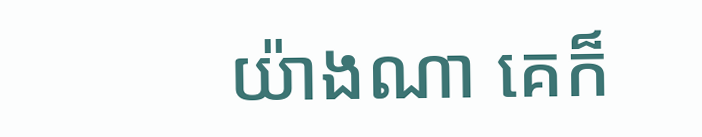យ៉ាងណា គេក៏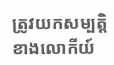ត្រូវយកសម្បត្តិខាងលោកីយ៍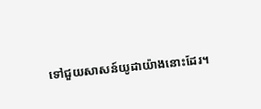ទៅជួយសាសន៍យូដាយ៉ាងនោះដែរ។